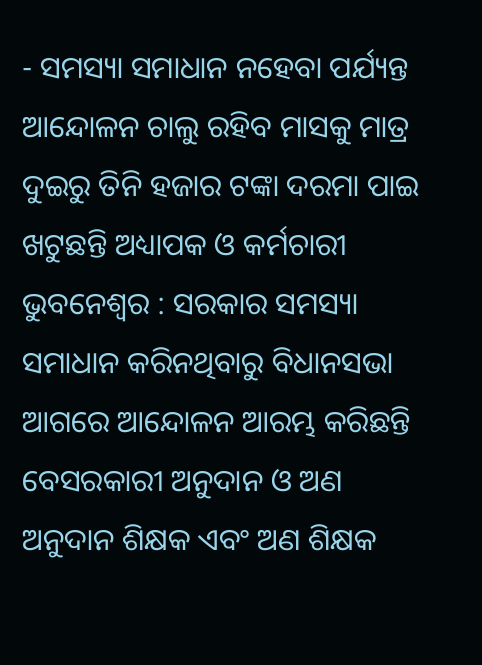- ସମସ୍ୟା ସମାଧାନ ନହେବା ପର୍ଯ୍ୟନ୍ତ ଆନ୍ଦୋଳନ ଚାଲୁ ରହିବ ମାସକୁ ମାତ୍ର ଦୁଇରୁ ତିନି ହଜାର ଟଙ୍କା ଦରମା ପାଇ ଖଟୁଛନ୍ତି ଅଧ୍ୟାପକ ଓ କର୍ମଚାରୀ
ଭୁବନେଶ୍ୱର : ସରକାର ସମସ୍ୟା ସମାଧାନ କରିନଥିବାରୁ ବିଧାନସଭା ଆଗରେ ଆନ୍ଦୋଳନ ଆରମ୍ଭ କରିଛନ୍ତି ବେସରକାରୀ ଅନୁଦାନ ଓ ଅଣ ଅନୁଦାନ ଶିକ୍ଷକ ଏବଂ ଅଣ ଶିକ୍ଷକ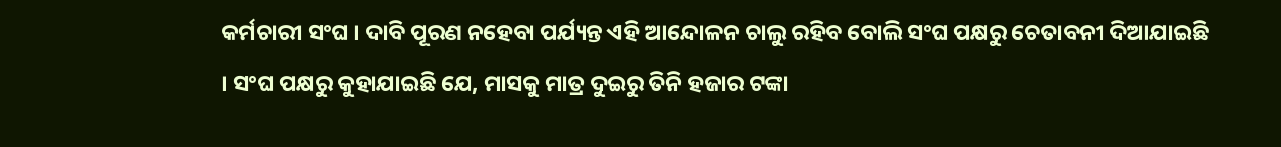କର୍ମଚାରୀ ସଂଘ । ଦାବି ପୂରଣ ନହେବା ପର୍ଯ୍ୟନ୍ତ ଏହି ଆନ୍ଦୋଳନ ଚାଲୁ ରହିବ ବୋଲି ସଂଘ ପକ୍ଷରୁ ଚେତାବନୀ ଦିଆଯାଇଛି । ସଂଘ ପକ୍ଷରୁ କୁହାଯାଇଛି ଯେ, ମାସକୁ ମାତ୍ର ଦୁଇରୁ ତିନି ହଜାର ଟଙ୍କା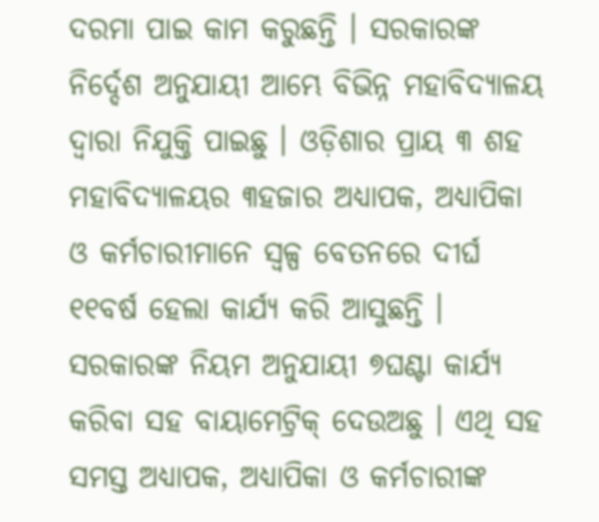ଦରମା ପାଇ କାମ କରୁଛନ୍ତି । ସରକାରଙ୍କ ନିର୍ଦ୍ଦେଶ ଅନୁଯାୟୀ ଆମ୍ଭେ ବିଭିନ୍ନ ମହାବିଦ୍ୟାଳୟ ଦ୍ୱାରା ନିଯୁକ୍ତି ପାଇଛୁ । ଓଡ଼ିଶାର ପ୍ରାୟ ୩ ଶହ ମହାବିଦ୍ୟାଳୟର ୩ହଜାର ଅଧ୍ୟାପକ, ଅଧ୍ୟାପିକା ଓ କର୍ମଚାରୀମାନେ ସ୍ୱଳ୍ପ ବେତନରେ ଦୀର୍ଘ ୧୧ବର୍ଷ ହେଲା କାର୍ଯ୍ୟ କରି ଆସୁଛନ୍ତି । ସରକାରଙ୍କ ନିୟମ ଅନୁଯାୟୀ ୭ଘଣ୍ଟା କାର୍ଯ୍ୟ କରିବା ସହ ବାୟାମେଟ୍ରିକ୍ ଦେଉଅଛୁ । ଏଥି ସହ ସମସ୍ତ ଅଧ୍ୟାପକ, ଅଧ୍ୟାପିକା ଓ କର୍ମଚାରୀଙ୍କ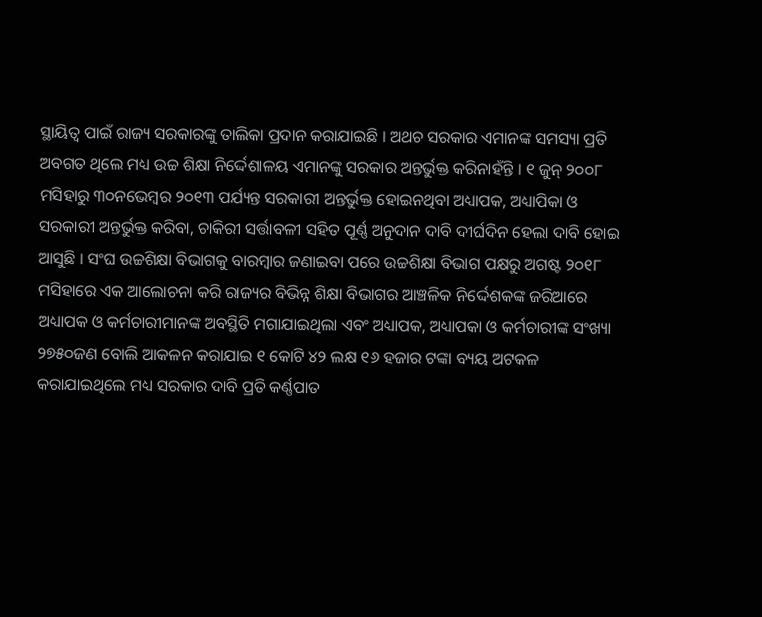ସ୍ଥାୟିତ୍ୱ ପାଇଁ ରାଜ୍ୟ ସରକାରଙ୍କୁ ତାଲିକା ପ୍ରଦାନ କରାଯାଇଛି । ଅଥଚ ସରକାର ଏମାନଙ୍କ ସମସ୍ୟା ପ୍ରତି ଅବଗତ ଥିଲେ ମଧ୍ୟ ଉଚ୍ଚ ଶିକ୍ଷା ନିର୍ଦ୍ଦେଶାଳୟ ଏମାନଙ୍କୁ ସରକାର ଅନ୍ତର୍ଭୁକ୍ତ କରିନାହଁନ୍ତି । ୧ ଜୁନ୍ ୨୦୦୮ ମସିହାରୁ ୩୦ନଭେମ୍ବର ୨୦୧୩ ପର୍ଯ୍ୟନ୍ତ ସରକାରୀ ଅନ୍ତର୍ଭୁକ୍ତ ହୋଇନଥିବା ଅଧ୍ୟାପକ, ଅଧ୍ୟାପିକା ଓ ସରକାରୀ ଅନ୍ତର୍ଭୁକ୍ତ କରିବା, ଚାକିରୀ ସର୍ତ୍ତାବଳୀ ସହିତ ପୂର୍ଣ୍ଣ ଅନୁଦାନ ଦାବି ଦୀର୍ଘଦିନ ହେଲା ଦାବି ହୋଇ ଆସୁଛି । ସଂଘ ଉଚ୍ଚଶିକ୍ଷା ବିଭାଗକୁ ବାରମ୍ବାର ଜଣାଇବା ପରେ ଉଚ୍ଚଶିକ୍ଷା ବିଭାଗ ପକ୍ଷରୁ ଅଗଷ୍ଟ ୨୦୧୮ ମସିହାରେ ଏକ ଆଲୋଚନା କରି ରାଜ୍ୟର ବିଭିନ୍ନ ଶିକ୍ଷା ବିଭାଗର ଆଞ୍ଚଳିକ ନିର୍ଦ୍ଦେଶକଙ୍କ ଜରିଆରେ ଅଧ୍ୟାପକ ଓ କର୍ମଚାରୀମାନଙ୍କ ଅବସ୍ଥିତି ମଗାଯାଇଥିଲା ଏବଂ ଅଧ୍ୟାପକ, ଅଧ୍ୟାପକା ଓ କର୍ମଚାରୀଙ୍କ ସଂଖ୍ୟା ୨୭୫୦ଜଣ ବୋଲି ଆକଳନ କରାଯାଇ ୧ କୋଟି ୪୨ ଲକ୍ଷ ୧୬ ହଜାର ଟଙ୍କା ବ୍ୟୟ ଅଟକଳ କରାଯାଇଥିଲେ ମଧ୍ୟ ସରକାର ଦାବି ପ୍ରତି କର୍ଣ୍ଣପାତ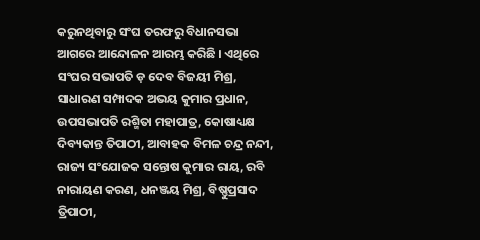କରୁନଥିବାରୁ ସଂଘ ତରଫରୁ ବିଧାନସଭା ଆଗରେ ଆନ୍ଦୋଳନ ଆରମ୍ଭ କରିଛି । ଏଥିରେ ସଂଘର ସଭାପତି ଡ଼ ଦେବ ବିଜୟୀ ମିଶ୍ର, ସାଧାରଣ ସମ୍ପାଦକ ଅଭୟ କୁମାର ପ୍ରଧାନ, ଉପସଭାପତି ରଶ୍ମିତା ମହାପାତ୍ର, କୋଷାଧ୍ୟକ୍ଷ ଦିବ୍ୟକାନ୍ତ ତିପାଠୀ, ଆବାହକ ବିମଳ ଚନ୍ଦ୍ର ନନ୍ଦୀ, ରାଜ୍ୟ ସଂଯୋଜକ ସନ୍ତୋଷ କୁମାର ରାୟ, ରବି ନାରାୟଣ କରଣ, ଧନଞ୍ଜୟ ମିଶ୍ର, ବିଷ୍ଣୁପ୍ରସାଦ ତ୍ରିପାଠୀ,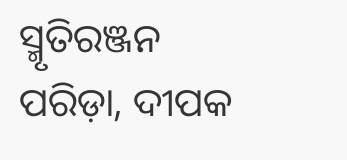ସ୍ମୃତିରଞ୍ଜନ ପରିଡ଼ା, ଦୀପକ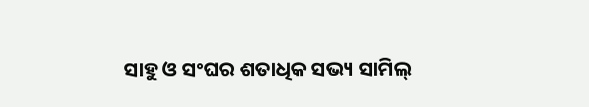ସାହୁ ଓ ସଂଘର ଶତାଧିକ ସଭ୍ୟ ସାମିଲ୍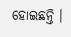ହୋଇଛନ୍ତି ।